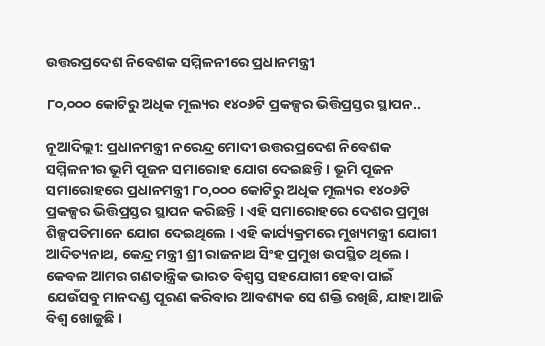ଉତ୍ତରପ୍ରଦେଶ ନିବେଶକ ସମ୍ମିଳନୀରେ ପ୍ରଧାନମନ୍ତ୍ରୀ

୮୦,୦୦୦ କୋଟିରୁ ଅଧିକ ମୂଲ୍ୟର ୧୪୦୬ଟି ପ୍ରକଳ୍ପର ଭିତ୍ତିପ୍ରସ୍ତର ସ୍ଥାପନ..

ନୂଆଦିଲ୍ଲୀ: ପ୍ରଧାନମନ୍ତ୍ରୀ ନରେନ୍ଦ୍ର ମୋଦୀ ଉତ୍ତରପ୍ରଦେଶ ନିବେଶକ ସମ୍ମିଳନୀର ଭୂମି ପୂଜନ ସମାରୋହ ଯୋଗ ଦେଇଛନ୍ତି । ଭୂମି ପୂଜନ ସମାରୋହରେ ପ୍ରଧାନମନ୍ତ୍ରୀ ୮୦,୦୦୦ କୋଟିରୁ ଅଧିକ ମୂଲ୍ୟର ୧୪୦୬ଟି ପ୍ରକଳ୍ପର ଭିତ୍ତିପ୍ରସ୍ତର ସ୍ଥାପନ କରିଛନ୍ତି । ଏହି ସମାରୋହରେ ଦେଶର ପ୍ରମୁଖ ଶିଳ୍ପପତିମାନେ ଯୋଗ ଦେଇଥିଲେ । ଏହି କାର୍ଯ୍ୟକ୍ରମରେ ମୁଖ୍ୟମନ୍ତ୍ରୀ ଯୋଗୀ ଆଦିତ୍ୟନାଥ, କେନ୍ଦ୍ର ମନ୍ତ୍ରୀ ଶ୍ରୀ ରାଜନାଥ ସିଂହ ପ୍ରମୁଖ ଉପସ୍ଥିତ ଥିଲେ । କେବଳ ଆମର ଗଣତାନ୍ତ୍ରିକ ଭାରତ ବିଶ୍ୱସ୍ତ ସହଯୋଗୀ ହେବା ପାଇଁ ଯେଉଁସବୁ ମାନଦଣ୍ଡ ପୂରଣ କରିବାର ଆବଶ୍ୟକ ସେ ଶକ୍ତି ରଖିଛି, ଯାହା ଆଜି ବିଶ୍ୱ ଖୋଜୁଛି ।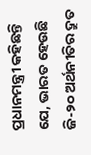ପ୍ରଧାନମନ୍ତ୍ରୀ କହିଛନ୍ତି ଯେ, ଭାରତ ହେଉଛି ଜି-୨୦ ଅର୍ଥନୀତିର ଦ୍ରୁତ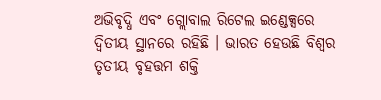ଅଭିବୃଦ୍ଧି ଏବଂ ଗ୍ଲୋବାଲ ରିଟେଲ ଇଣ୍ଡେକ୍ସରେ ଦ୍ୱିତୀୟ ସ୍ଥାନରେ ରହିଛି । ଭାରତ ହେଉଛି ବିଶ୍ୱର ତୃତୀୟ ବୃହତ୍ତମ ଶକ୍ତି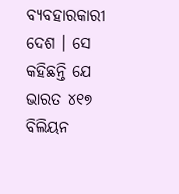ବ୍ୟବହାରକାରୀ ଦେଶ । ସେ କହିଛନ୍ତି ଯେ ଭାରତ ୪୧୭ ବିଲିୟନ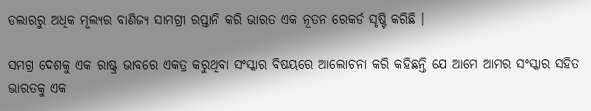ଡଲାରରୁ ଅଧିକ ମୂଲ୍ୟର ବାଣିଜ୍ୟ ସାମଗ୍ରୀ ରପ୍ତାନି କରି ଭାରତ ଏକ ନୂତନ ରେକର୍ଡ ସୃଷ୍ଟି କରିଛି ।

ସମଗ୍ର ଦେଶକୁ ଏକ ରାଷ୍ଟ୍ର ଭାବରେ ଏକତ୍ର କରୁଥିବା ସଂସ୍କାର ବିଷୟରେ ଆଲୋଚନା କରି କହିଛନ୍ତି ଯେ ଆମେ ଆମର ସଂସ୍କାର ସହିତ ଭାରତକୁ ଏକ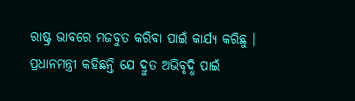ରାଷ୍ଟ୍ର ଭାବରେ ମଜବୁତ କରିବା ପାଇଁ କାର୍ଯ୍ୟ କରିଛୁ । ପ୍ରଧାନମନ୍ତ୍ରୀ କହିଛନ୍ତି ଯେ ଦ୍ରୁତ ଅଭିବୃଦ୍ଧି ପାଇଁ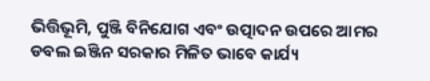ଭିତ୍ତିଭୂମି, ପୁଞ୍ଜି ବିନିଯୋଗ ଏବଂ ଉତ୍ପାଦନ ଉପରେ ଆମର ଡବଲ ଇଞ୍ଜିନ ସରକାର ମିଳିତ ଭାବେ କାର୍ଯ୍ୟ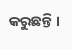କରୁଛନ୍ତି ।